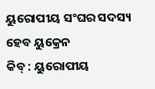ୟୁରୋପୀୟ ସଂଘର ସଦସ୍ୟ ହେବ ୟୁକ୍ରେନ
କିବ୍ : ୟୁରୋପୀୟ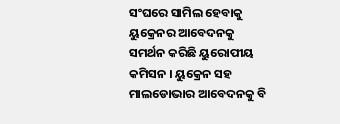ସଂଘରେ ସାମିଲ ହେବାକୁ ୟୁକ୍ରେନର ଆବେଦନକୁ ସମର୍ଥନ କରିଛି ୟୁରୋପୀୟ କମିସନ । ୟୁକ୍ରେନ ସହ ମାଲଡୋଭାର ଆବେଦନକୁ ବି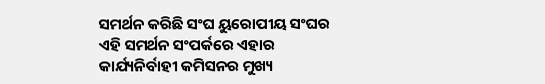ସମର୍ଥନ କରିଛି ସଂଘ ୟୁରୋପୀୟ ସଂଘର ଏହି ସମର୍ଥନ ସଂପର୍କରେ ଏହାର କାର୍ଯ୍ୟନିର୍ବାହୀ କମିସନର ମୁଖ୍ୟ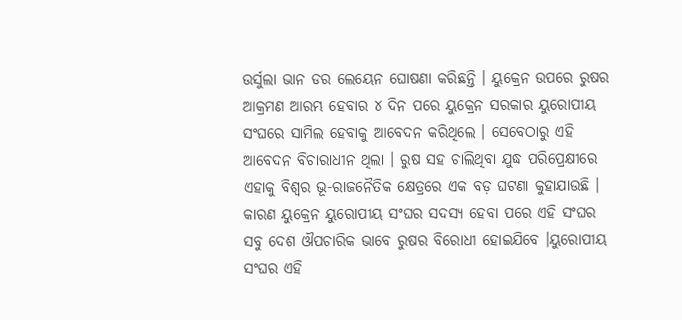ଉର୍ସୁଲା ଭାନ ଡର ଲେୟେନ ଘୋଷଣା କରିଛନ୍ତି । ୟୁକ୍ରେନ ଉପରେ ରୁଷର ଆକ୍ରମଣ ଆରମ୍ଭ ହେବାର ୪ ଦିନ ପରେ ୟୁକ୍ରେନ ସରକାର ୟୁରୋପୀୟ ସଂଘରେ ସାମିଲ ହେବାକୁ ଆବେଦନ କରିଥିଲେ । ସେବେଠାରୁ ଏହି ଆବେଦନ ବିଚାରାଧୀନ ଥିଲା । ରୁଷ ସହ ଚାଲିଥିବା ଯୁଦ୍ଧ ପରିପ୍ରେକ୍ଷୀରେ ଏହାକୁ ବିଶ୍ବର ଭୂ-ରାଜନୈତିକ କ୍ଷେତ୍ରରେ ଏକ ବଡ଼ ଘଟଣା କୁହାଯାଉଛି । କାରଣ ୟୁକ୍ରେନ ୟୁରୋପୀୟ ସଂଘର ସଦସ୍ୟ ହେବା ପରେ ଏହି ସଂଘର ସବୁ ଦେଶ ଔପଚାରିକ ଭାବେ ରୁଷର ବିରୋଧୀ ହୋଇଯିବେ ।ୟୁରୋପୀୟ ସଂଘର ଏହି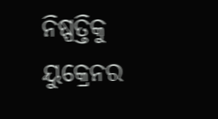ନିଷ୍ପତ୍ତିକୁ ୟୁକ୍ରେନର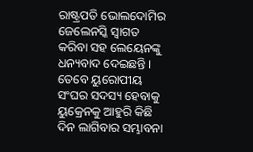ରାଷ୍ଟ୍ରପତି ଭୋଲଦୋମିର ଜେଲେନସ୍କି ସ୍ବାଗତ କରିବା ସହ ଲେୟେନଙ୍କୁ ଧନ୍ୟବାଦ ଦେଇଛନ୍ତି ।
ତେବେ ୟୁରୋପୀୟ ସଂଘର ସଦସ୍ୟ ହେବାକୁ ୟୁକ୍ରେନକୁ ଆହୁରି କିଛି ଦିନ ଲାଗିବାର ସମ୍ଭାବନା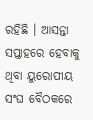ରହିଛି । ଆସନ୍ତା ସପ୍ତାହରେ ହେବାକୁ ଥିବା ୟୁରୋପୀୟ ସଂଘ ବୈଠକରେ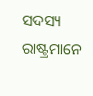ସଦସ୍ୟ ରାଷ୍ଟ୍ରମାନେ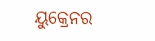ୟୁକ୍ରେନର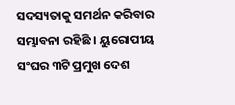ସଦସ୍ୟତାକୁ ସମର୍ଥନ କରିବାର ସମ୍ଭାବନା ରହିଛି । ୟୁରୋପୀୟ ସଂଘର ୩ଟି ପ୍ରମୁଖ ଦେଶ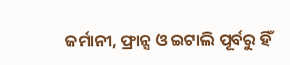ଜର୍ମାନୀ, ଫ୍ରାନ୍ସ ଓ ଇଟାଲି ପୂର୍ବରୁ ହିଁ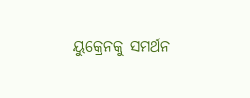ୟୁକ୍ରେନକୁ ସମର୍ଥନ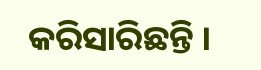କରିସାରିଛନ୍ତି ।